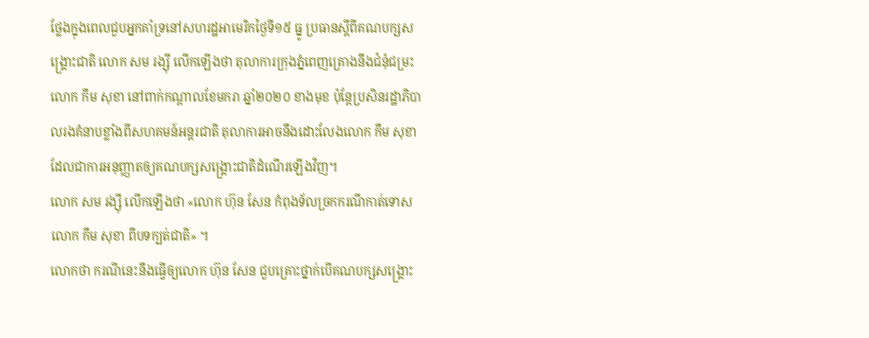ថ្លែងក្នុងពេលជួបអ្នកគាំទ្រនៅសហរដ្ឋអាមេរិកថ្ងៃទី១៥ ធ្នូ ប្រធានស្ដីពីគណបក្សសង្គ្រោះជាតិ លោក សម រង្ស៊ី លើកឡើងថា តុលាការក្រុងភ្នំពេញគ្រោងនឹងជំនុំជម្រះលោក កឹម សុខា នៅពាក់កណ្ដាលខែមករា ឆ្នាំ២០២០ ខាងមុខ ប៉ុន្តែប្រសិនរដ្ឋាភិបាលរងគំនាបខ្លាំងពីសហគមន៍អន្តរជាតិ តុលាការអាចនឹងដោះលែងលោក កឹម សុខា ដែលជាការអនុញ្ញាតឲ្យគណបក្សសង្គ្រោះជាតិដំណើរឡើងវិញ។
លោក សម រង្ស៊ី លើកឡើងថា «លោក ហ៊ុន សែន កំពុងទ័លច្រកករណីកាត់ទោសលោក កឹម សុខា ពីបទក្បត់ជាតិ» ។
លោកថា ករណីនេះនឹងធ្វើឲ្យលោក ហ៊ុន សែន ជួបគ្រោះថ្នាក់បើគណបក្សសង្គ្រោះ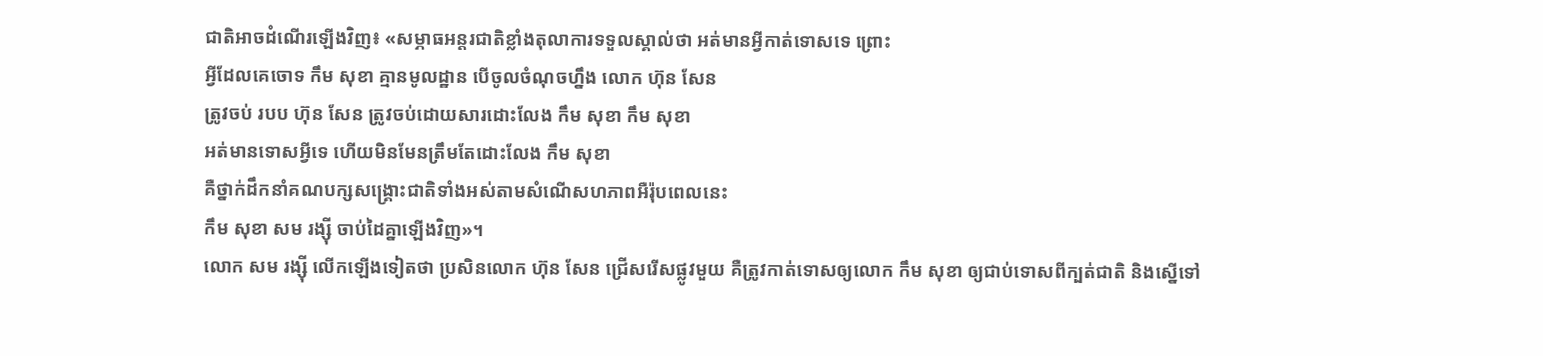ជាតិអាចដំណើរឡើងវិញ៖ «សម្ភាធអន្តរជាតិខ្លាំងតុលាការទទួលស្គាល់ថា អត់មានអ្វីកាត់ទោសទេ ព្រោះ
អ្វីដែលគេចោទ កឹម សុខា គ្មានមូលដ្ឋាន បើចូលចំណុចហ្នឹង លោក ហ៊ុន សែន
ត្រូវចប់ របប ហ៊ុន សែន ត្រូវចប់ដោយសារដោះលែង កឹម សុខា កឹម សុខា
អត់មានទោសអ្វីទេ ហើយមិនមែនត្រឹមតែដោះលែង កឹម សុខា
គឺថ្នាក់ដឹកនាំគណបក្សសង្គ្រោះជាតិទាំងអស់តាមសំណើសហភាពអឺរ៉ុបពេលនេះ
កឹម សុខា សម រង្ស៊ី ចាប់ដៃគ្នាឡើងវិញ»។
លោក សម រង្ស៊ី លើកឡើងទៀតថា ប្រសិនលោក ហ៊ុន សែន ជ្រើសរើសផ្លូវមួយ គឺត្រូវកាត់ទោសឲ្យលោក កឹម សុខា ឲ្យជាប់ទោសពីក្បត់ជាតិ និងស្នើទៅ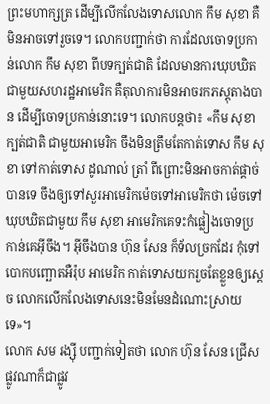ព្រះមហាក្សត្រ ដើម្បីលើកលែងទោសលោក កឹម សុខា គឺមិនអាចទៅរួចទេ។ លោកបញ្ជាក់ថា ការដែលចោទប្រកាន់លោក កឹម សុខា ពីបទក្បត់ជាតិ ដែលមានការឃុបឃិតជាមួយសហរដ្ឋអាមេរិក គឺតុលាការមិនអាចរកភស្តុតាងបាន ដើម្បីចោទប្រកាន់នោះទេ។ លោកបន្តថា៖ «កឹម សុខា ក្បត់ជាតិ ជាមួយអាមេរិក ចឹងមិនត្រឹមតែកាត់ទោស កឹម សុខា ទៅកាត់ទោស ដូណាល់ ត្រាំ ពីព្រោះមិនអាចកាត់ផ្ដាច់បានទេ ចឹងឲ្យទៅសួរអាមេរិកម៉េចទៅអាមេរិកថា ម៉េចទៅឃុបឃិតជាមួយ កឹម សុខា អាមេរិកគេទះកំផ្លៀងចោទប្រកាន់គេអ៊ីចឹង។ អ៊ីចឹងបាន ហ៊ុន សែន ក៏ទ័លច្រកដែរ កុំទៅបោកបញ្ឆោតអឺរ៉ុប អាមេរិក កាត់ទោសយករួចតែខ្លួនឲ្យស្តេច លោកលើកលែងទោសនេះមិនមែនដំណោះស្រាយទេ»។
លោក សម រង្ស៊ី បញ្ជាក់ទៀតថា លោក ហ៊ុន សែន ជ្រើសផ្លូវណាក៏ជាផ្លូវ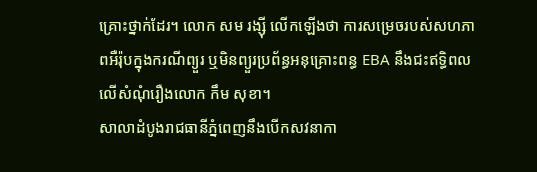គ្រោះថ្នាក់ដែរ។ លោក សម រង្ស៊ី លើកឡើងថា ការសម្រេចរបស់សហភាពអឺរ៉ុបក្នុងករណីព្យួរ ឬមិនព្យួរប្រព័ន្ធអនុគ្រោះពន្ធ EBA នឹងជះឥទ្ធិពលលើសំណុំរឿងលោក កឹម សុខា។
សាលាដំបូងរាជធានីភ្នំពេញនឹងបើកសវនាកា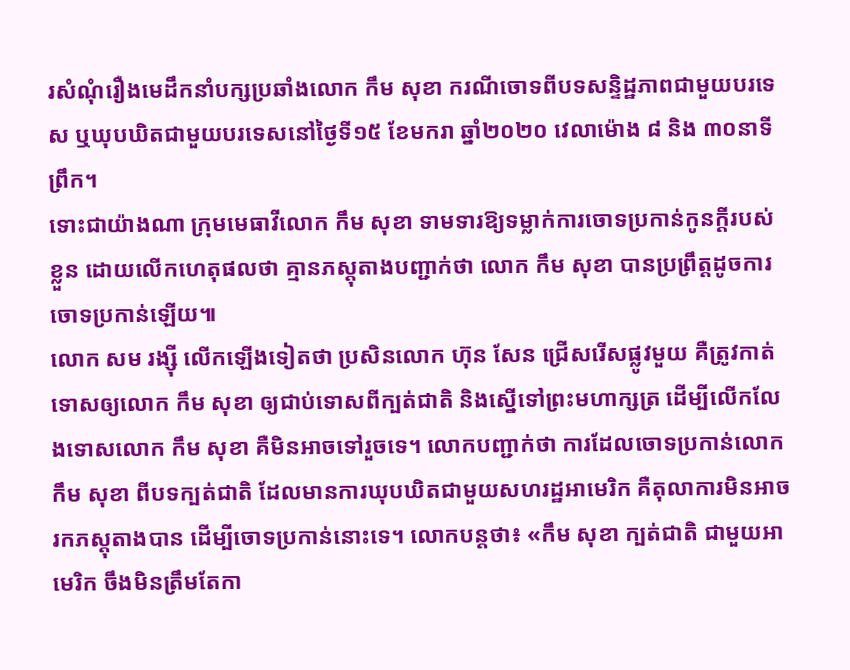រសំណុំរឿងមេដឹកនាំបក្សប្រឆាំងលោក កឹម សុខា ករណីចោទពីបទសន្ទិដ្ឋភាពជាមួយបរទេស ឬឃុបឃិតជាមួយបរទេសនៅថ្ងៃទី១៥ ខែមករា ឆ្នាំ២០២០ វេលាម៉ោង ៨ និង ៣០នាទីព្រឹក។
ទោះជាយ៉ាងណា ក្រុមមេធាវីលោក កឹម សុខា ទាមទារឱ្យទម្លាក់ការចោទប្រកាន់កូនក្តីរបស់ខ្លួន ដោយលើកហេតុផលថា គ្មានភស្តុតាងបញ្ជាក់ថា លោក កឹម សុខា បានប្រព្រឹត្តដូចការចោទប្រកាន់ឡើយ៕
លោក សម រង្ស៊ី លើកឡើងទៀតថា ប្រសិនលោក ហ៊ុន សែន ជ្រើសរើសផ្លូវមួយ គឺត្រូវកាត់ទោសឲ្យលោក កឹម សុខា ឲ្យជាប់ទោសពីក្បត់ជាតិ និងស្នើទៅព្រះមហាក្សត្រ ដើម្បីលើកលែងទោសលោក កឹម សុខា គឺមិនអាចទៅរួចទេ។ លោកបញ្ជាក់ថា ការដែលចោទប្រកាន់លោក កឹម សុខា ពីបទក្បត់ជាតិ ដែលមានការឃុបឃិតជាមួយសហរដ្ឋអាមេរិក គឺតុលាការមិនអាចរកភស្តុតាងបាន ដើម្បីចោទប្រកាន់នោះទេ។ លោកបន្តថា៖ «កឹម សុខា ក្បត់ជាតិ ជាមួយអាមេរិក ចឹងមិនត្រឹមតែកា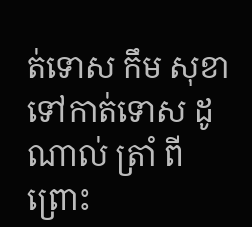ត់ទោស កឹម សុខា ទៅកាត់ទោស ដូណាល់ ត្រាំ ពីព្រោះ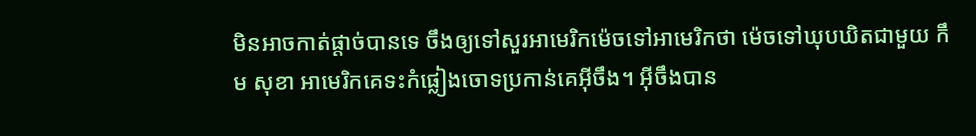មិនអាចកាត់ផ្ដាច់បានទេ ចឹងឲ្យទៅសួរអាមេរិកម៉េចទៅអាមេរិកថា ម៉េចទៅឃុបឃិតជាមួយ កឹម សុខា អាមេរិកគេទះកំផ្លៀងចោទប្រកាន់គេអ៊ីចឹង។ អ៊ីចឹងបាន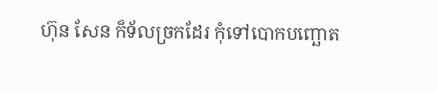ហ៊ុន សែន ក៏ទ័លច្រកដែរ កុំទៅបោកបញ្ឆោត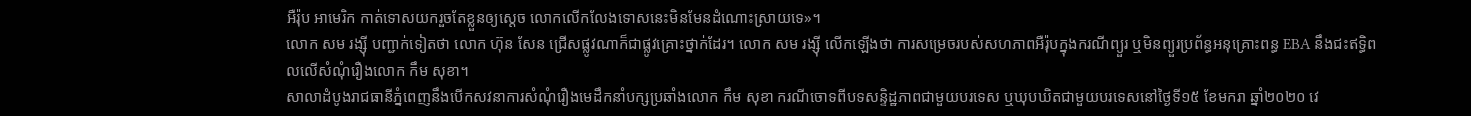អឺរ៉ុប អាមេរិក កាត់ទោសយករួចតែខ្លួនឲ្យស្តេច លោកលើកលែងទោសនេះមិនមែនដំណោះស្រាយទេ»។
លោក សម រង្ស៊ី បញ្ជាក់ទៀតថា លោក ហ៊ុន សែន ជ្រើសផ្លូវណាក៏ជាផ្លូវគ្រោះថ្នាក់ដែរ។ លោក សម រង្ស៊ី លើកឡើងថា ការសម្រេចរបស់សហភាពអឺរ៉ុបក្នុងករណីព្យួរ ឬមិនព្យួរប្រព័ន្ធអនុគ្រោះពន្ធ EBA នឹងជះឥទ្ធិពលលើសំណុំរឿងលោក កឹម សុខា។
សាលាដំបូងរាជធានីភ្នំពេញនឹងបើកសវនាការសំណុំរឿងមេដឹកនាំបក្សប្រឆាំងលោក កឹម សុខា ករណីចោទពីបទសន្ទិដ្ឋភាពជាមួយបរទេស ឬឃុបឃិតជាមួយបរទេសនៅថ្ងៃទី១៥ ខែមករា ឆ្នាំ២០២០ វេ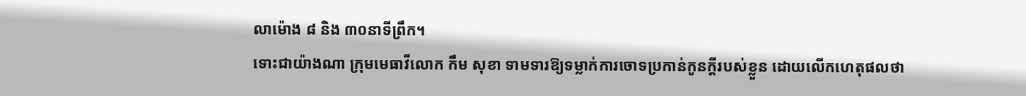លាម៉ោង ៨ និង ៣០នាទីព្រឹក។
ទោះជាយ៉ាងណា ក្រុមមេធាវីលោក កឹម សុខា ទាមទារឱ្យទម្លាក់ការចោទប្រកាន់កូនក្តីរបស់ខ្លួន ដោយលើកហេតុផលថា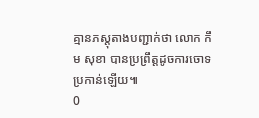គ្មានភស្តុតាងបញ្ជាក់ថា លោក កឹម សុខា បានប្រព្រឹត្តដូចការចោទប្រកាន់ឡើយ៕
0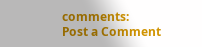comments:
Post a Comment